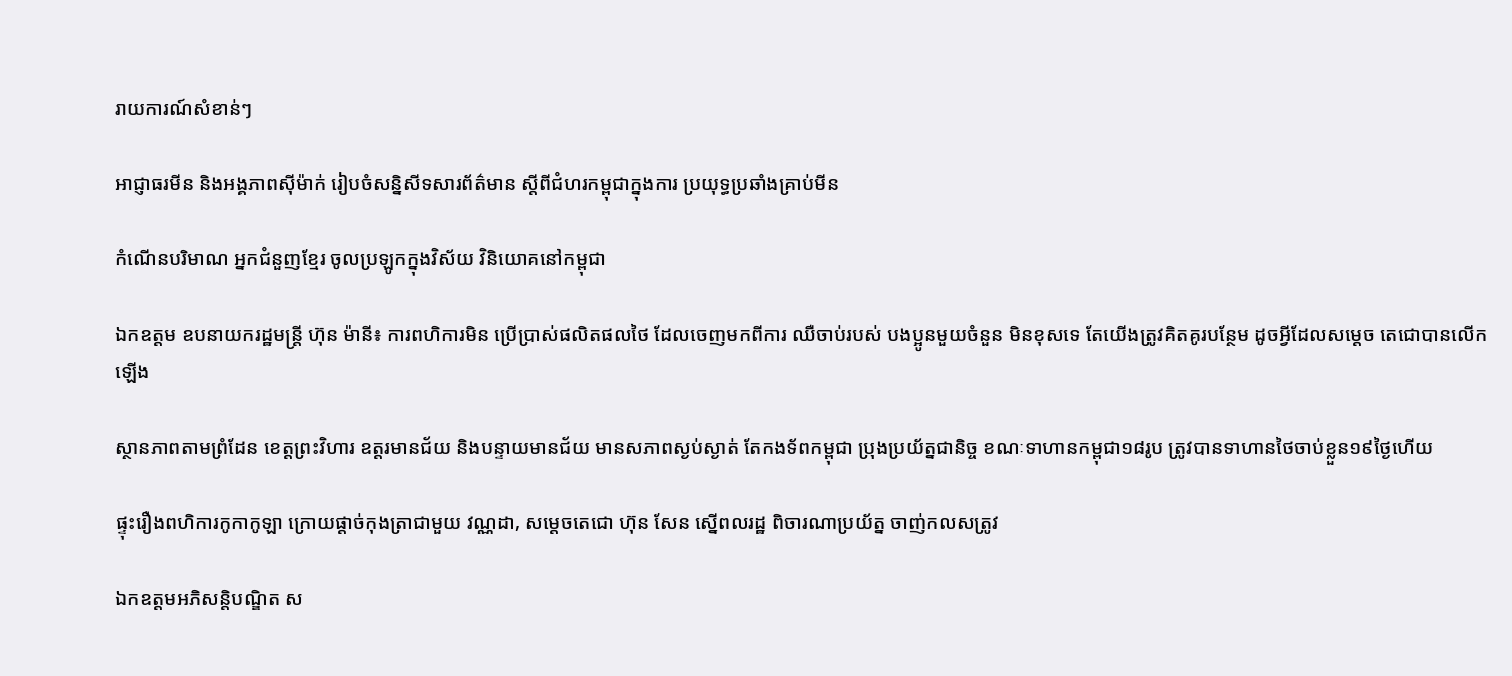រាយការណ៍សំខាន់ៗ

អាជ្ញាធរមីន និងអង្គភាពស៊ីម៉ាក់ រៀបចំសន្និសីទសារព័ត៌មាន ស្តីពីជំហរកម្ពុជាក្នុងការ ប្រយុទ្ធប្រឆាំងគ្រាប់មីន

កំណើនបរិមាណ អ្នកជំនួញខ្មែរ ចូលប្រឡូកក្នុងវិស័យ វិនិយោគនៅកម្ពុជា

ឯកឧត្តម ឧបនាយករដ្ឋមន្ត្រី ហ៊ុន ម៉ានី៖ ការពហិការមិន ប្រើប្រាស់ផលិតផលថៃ ដែលចេញមកពីការ ឈឺចាប់របស់ បងប្អូនមួយចំនួន មិនខុសទេ តែយើងត្រូវគិតគូរបន្ថែម ដូចអ្វីដែលសម្តេច តេជោបានលើកឡើង

ស្ថានភាពតាមព្រំដែន ខេត្តព្រះវិហារ ឧត្តរមានជ័យ និងបន្ទាយមានជ័យ មានសភាពស្ងប់ស្ងាត់ តែកងទ័ពកម្ពុជា ប្រុងប្រយ័ត្នជានិច្ច ខណៈទាហានកម្ពុជា១៨រូប ត្រូវបានទាហានថៃចាប់ខ្លួន១៩ថ្ងៃហើយ

ផ្ទុះរឿងពហិការកូកាកូឡា ក្រោយផ្តាច់កុងត្រាជាមួយ វណ្ណដា, សម្តេចតេជោ ហ៊ុន សែន ស្នើពលរដ្ឋ ពិចារណាប្រយ័ត្ន ចាញ់កលសត្រូវ

ឯកឧត្តមអភិសន្តិបណ្ឌិត ស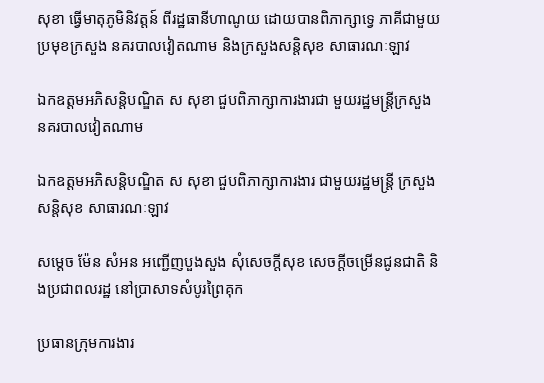សុខា ធ្វើមាតុភូមិនិវត្តន៍ ពីរដ្ឋធានីហាណូយ ដោយបានពិភាក្សាទ្វេ ភាគីជាមួយ ប្រមុខក្រសួង នគរបាលវៀតណាម និងក្រសួងសន្តិសុខ សាធារណៈឡាវ

ឯកឧត្តមអភិសន្តិបណ្ឌិត ស សុខា ជួបពិភាក្សាការងារជា មួយរដ្ឋមន្ត្រីក្រសួង នគរបាលវៀតណាម

ឯកឧត្តមអភិសន្តិបណ្ឌិត ស សុខា ជួបពិភាក្សាការងារ ជាមួយរដ្ឋមន្ត្រី ក្រសួងសន្តិសុខ សាធារណៈឡាវ

សម្តេច ម៉ែន សំអន អញ្ជើញបួងសួង សុំសេចក្តីសុខ សេចក្តីចម្រើនជូនជាតិ និងប្រជាពលរដ្ឋ នៅប្រាសាទសំបូរព្រៃគុក

ប្រធានក្រុមការងារ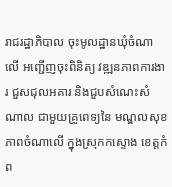រាជរដ្ឋាភិបាល ចុះមូលដ្ឋានឃុំចំណាលើ អញ្ជើញចុះពិនិត្យ វឌ្ឍនភាពការងារ ជួសជុលអគារ និងជួបសំណេះសំណាល ជាមួយគ្រូពេទ្យនៃ មណ្ឌលសុខភាពចំណាលើ ក្នុងស្រុកកស្ទោង ខេត្តកំព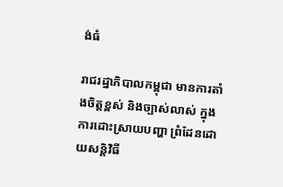ង់ធំ

រាជរដ្ឋាភិបាលកម្ពុជា មានការតាំងចិត្តខ្ពស់ និងច្បាស់លាស់ ក្នុងការដោះស្រាយបញ្ហា ព្រំដែនដោយសន្តិវិធី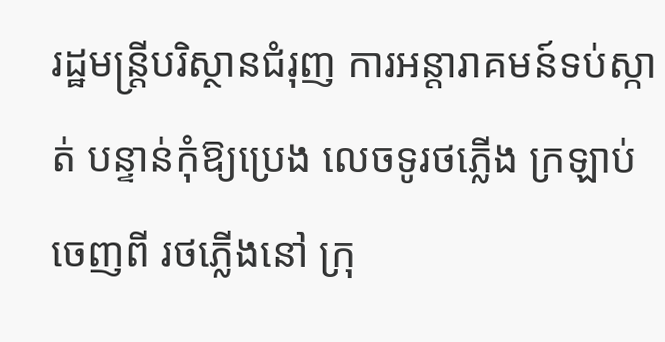រដ្ឋមន្រ្តីបរិស្ថានជំរុញ ការអន្តារាគមន៍ទប់ស្កាត់ បន្ទាន់កុំឱ្យប្រេង លេចទូរថភ្លើង ក្រឡាប់ចេញពី រថភ្លើងនៅ ក្រុ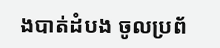ងបាត់ដំបង ចូលប្រព័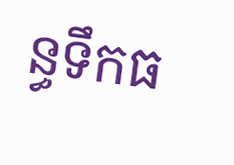ន្ធទឹកធ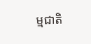ម្មជាតិ